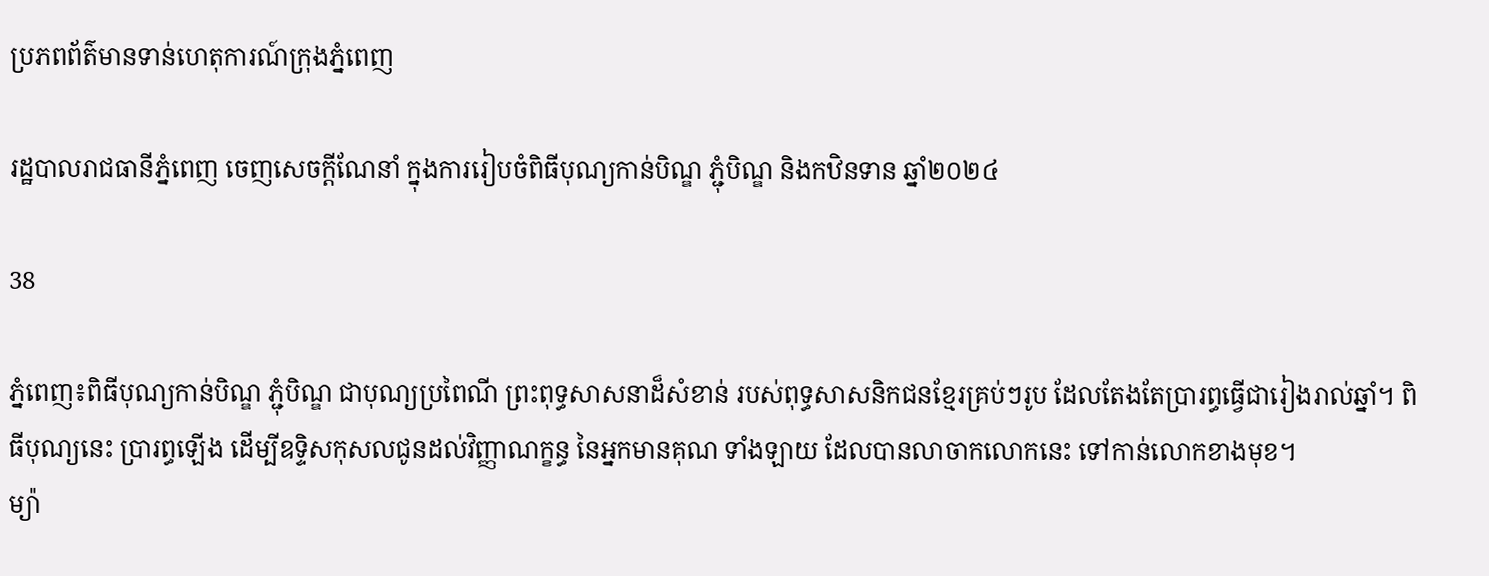ប្រភពព័ត៌មានទាន់ហេតុការណ៍ក្រុងភ្នំពេញ

រដ្ឋបាលរាជធានីភ្នំពេញ ចេញសេចក្តីណែនាំ ក្នុងការរៀបចំពិធីបុណ្យកាន់បិណ្ឌ ភ្ជុំបិណ្ឌ និងកឋិនទាន ឆ្នាំ២០២៤

38

ភ្នំពេញ៖ពិធីបុណ្យកាន់បិណ្ឌ ភ្ជុំបិណ្ឌ ជាបុណ្យប្រពៃណី ព្រះពុទ្ធសាសនាដ៏សំខាន់ របស់ពុទ្ធសាសនិកជនខ្មែរគ្រប់ៗរូប ដែលតែងតែប្រារព្ធធ្វើជារៀងរាល់ឆ្នាំ។ ពិធីបុណ្យនេះ ប្រារព្ធឡើង ដើម្បីឧទ្ទិសកុសលជូនដល់វិញ្ញាណក្ខន្ធ នៃអ្នកមានគុណ ទាំងឡាយ ដែលបានលាចាកលោកនេះ ទៅកាន់លោកខាងមុខ។
ម្យ៉ា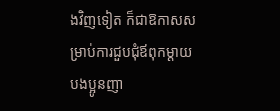ងវិញទៀត ក៏ជាឱកាសសម្រាប់ការជួបជុំឪពុកម្តាយ បងប្អូនញា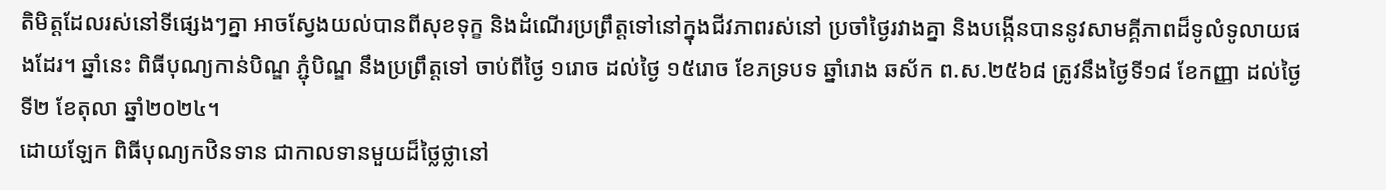តិមិត្តដែលរស់នៅទីផ្សេងៗគ្នា អាចស្វែងយល់បានពីសុខទុក្ខ និងដំណើរប្រព្រឹត្តទៅនៅក្នុងជីវភាពរស់នៅ ប្រចាំថ្ងៃរវាងគ្នា និងបង្កើនបាននូវសាមគ្គីភាពដ៏ទូលំទូលាយផងដែរ។ ឆ្នាំនេះ ពិធីបុណ្យកាន់បិណ្ឌ ភ្ជុំបិណ្ឌ នឹងប្រព្រឹត្តទៅ ចាប់ពីថ្ងៃ ១រោច ដល់ថ្ងៃ ១៥រោច ខែភទ្របទ ឆ្នាំរោង ឆស័ក ព.ស.២៥៦៨ ត្រូវនឹងថ្ងៃទី១៨ ខែកញ្ញា ដល់ថ្ងៃទី២ ខែតុលា ឆ្នាំ២០២៤។
ដោយឡែក ពិធីបុណ្យកឋិនទាន ជាកាលទានមួយដ៏ថ្លៃថ្លានៅ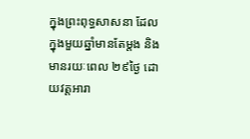ក្នុងព្រះពុទ្ធសាសនា ដែលក្នុងមួយឆ្នាំមានតែម្តង និងមានរយៈពេល ២៩ថ្ងៃ ដោយវត្តអារា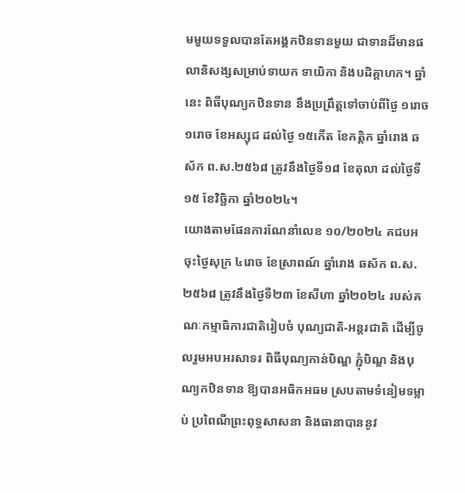មមួយទទួលបានតែអង្គកឋិនទានមួយ ជាទានដ៏មានផលានិសង្សសម្រាប់ទាយក ទាយិកា និងបដិគ្គាហក។ ឆ្នាំនេះ ពិធីបុណ្យកឋិនទាន នឹងប្រព្រឹត្តទៅចាប់ពីថ្ងៃ ១រោច ១រោច ខែអស្សុជ ដល់ថ្ងៃ ១៥កើត ខែកត្តិក ឆ្នាំរោង ឆស័ក ព.ស.២៥៦៨ ត្រូវនឹងថ្ងៃទី១៨ ខែតុលា ដល់ថ្ងៃទី១៥ ខែវិច្ឆិកា ឆ្នាំ២០២៤។
យោងតាមផែនការណែនាំលេខ ១០/២០២៤ គជបអ ចុះថ្ងៃសុក្រ ៤រោច ខែស្រាពណ៍ ឆ្នាំរោង ឆស័ក ព.ស.២៥៦៨ ត្រូវនឹងថ្ងៃទី២៣ ខែសីហា ឆ្នាំ២០២៤ របស់គណៈកម្មាធិការជាតិរៀបចំ បុណ្យជាតិ-អន្តរជាតិ ដើម្បីចូលរួមអបអរសាទរ ពិធីបុណ្យកាន់បិណ្ឌ ភ្ជុំបិណ្ឌ និងបុណ្យកឋិនទាន ឱ្យបានអធិកអធម ស្របតាមទំនៀមទម្លាប់ ប្រពៃណីព្រះពុទ្ធសាសនា និងធានាបាននូវ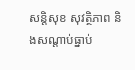សន្តិសុខ សុវត្ថិភាព និងសណ្តាប់ធ្នាប់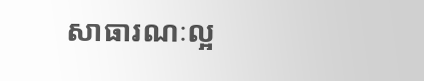សាធារណៈល្អ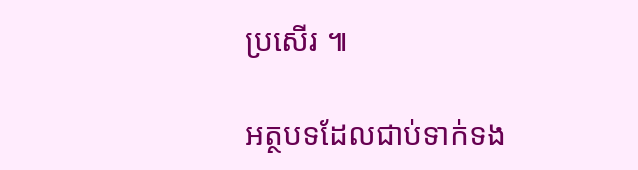ប្រសើរ ៕

អត្ថបទដែលជាប់ទាក់ទង